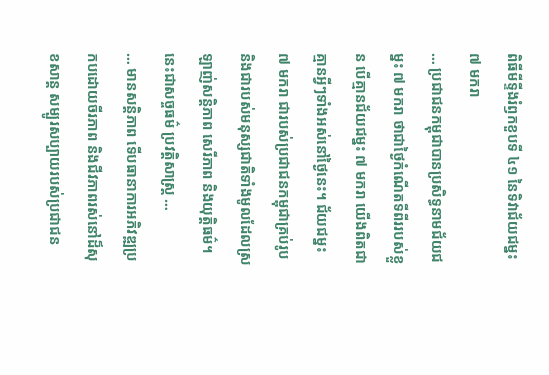ពិធីមីទ្ទីងរំឭកខួបទី ៤១ នៃទិវាជ័យជម្នះ ៧ មករា
… ប្រជាជនកម្ពុជាបានប្រសិទ្ធនាមជ័យជម្នះ ៧ មករា ថាជាថ្ងៃកំណើតទីពីររបស់ខ្លួន បើគ្មានជ័យជម្នះ ៧ មករា យើងពិតជាគ្មានអ្វីៗទាំងអស់នៅថ្ងៃនេះ។ ជ័យជម្នះ ៧ មករា ជារបស់ប្រជាជនកម្ពុជាគ្រប់រូប និងជារបស់មនុស្សជាតិទាំងមូលដែលស្រឡាញ់សន្តិភាព សេរីភាព និងយុត្តិធម៌។ នេះជាសច្ចធម៌ ប្រវត្តិសាស្រ្ត …
… មានសន្តិភាព ទើបធានាការអភិវឌ្ឍប្រកបដោយចីរភាព និងជីវភាពរស់នៅដ៏សុខសាន្ត សម្បូរសប្បាយរបស់ប្រជាជន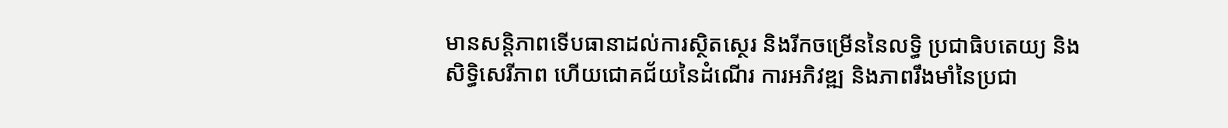មានសន្តិភាពទើបធានាដល់ការស្ថិតស្ថេរ និងរីកចម្រើននៃលទ្ធិ ប្រជាធិបតេយ្យ និងសិទ្ធិសេរីភាព ហើយជោគជ័យនៃដំណើរ ការអភិវឌ្ឍ និងភាពរឹងមាំនៃប្រជា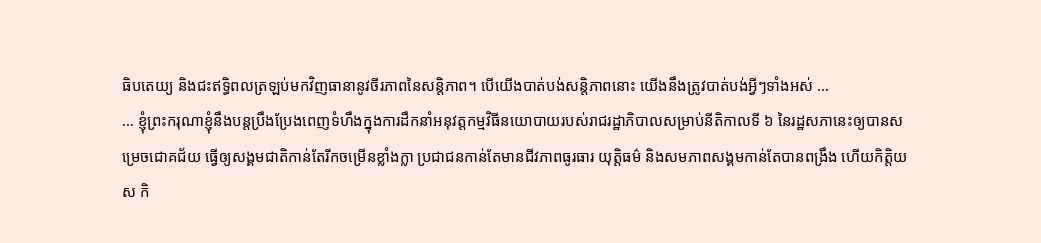ធិបតេយ្យ និងជះឥទ្ធិពលត្រឡប់មកវិញធានានូវចីរភាពនៃសន្តិភាព។ បើយើងបាត់បង់សន្តិភាពនោះ យើងនឹងត្រូវបាត់បង់អ្វីៗទាំងអស់ …
… ខ្ញុំព្រះករុណាខ្ញុំនឹងបន្តប្រឹងប្រែងពេញទំហឹងក្នុងការដឹកនាំអនុវត្តកម្មវិធីនយោបាយរបស់រាជរដ្ឋាភិបាលសម្រាប់នីតិកាលទី ៦ នៃរដ្ឋសភានេះឲ្យបានសម្រេចជោគជ័យ ធ្វើឲ្យសង្គមជាតិកាន់តែរីកចម្រើនខ្លាំងក្លា ប្រជាជនកាន់តែមានជីវភាពធូរធារ យុត្តិធម៌ និងសមភាពសង្គមកាន់តែបានពង្រឹង ហើយកិត្តិយស កិ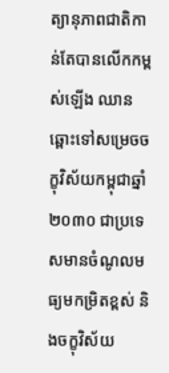ត្យានុភាពជាតិកាន់តែបានលើកកម្ពស់ឡើង ឈានឆ្ពោះទៅសម្រេចចក្ខុវិស័យកម្ពុជាឆ្នាំ ២០៣០ ជាប្រទេសមានចំណូលមធ្យមកម្រិតខ្ពស់ និងចក្ខុវិស័យ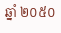ឆ្នាំ ២០៥០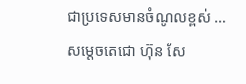ជាប្រទេសមានចំណូលខ្ពស់ …
សម្ដេចតេជោ ហ៊ុន សែ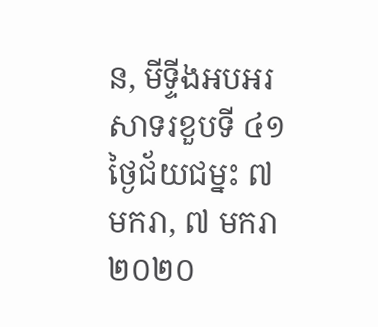ន, មីទ្ទីងអបអរសាទរខួបទី ៤១ ថ្ងៃជ័យជម្នះ ៧ មករា, ៧ មករា ២០២០